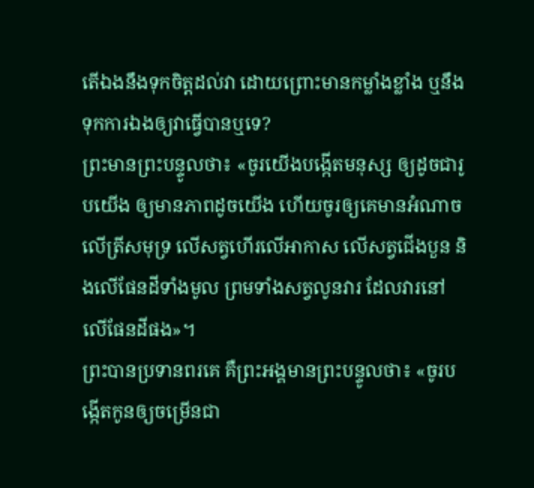តើឯងនឹងទុកចិត្តដល់វា ដោយព្រោះមានកម្លាំងខ្លាំង ឬនឹងទុកការឯងឲ្យវាធ្វើបានឬទេ?
ព្រះមានព្រះបន្ទូលថា៖ «ចូរយើងបង្កើតមនុស្ស ឲ្យដូចជារូបយើង ឲ្យមានភាពដូចយើង ហើយចូរឲ្យគេមានអំណាចលើត្រីសមុទ្រ លើសត្វហើរលើអាកាស លើសត្វជើងបួន និងលើផែនដីទាំងមូល ព្រមទាំងសត្វលូនវារ ដែលវារនៅលើផែនដីផង»។
ព្រះបានប្រទានពរគេ គឺព្រះអង្គមានព្រះបន្ទូលថា៖ «ចូរបង្កើតកូនឲ្យចម្រើនជា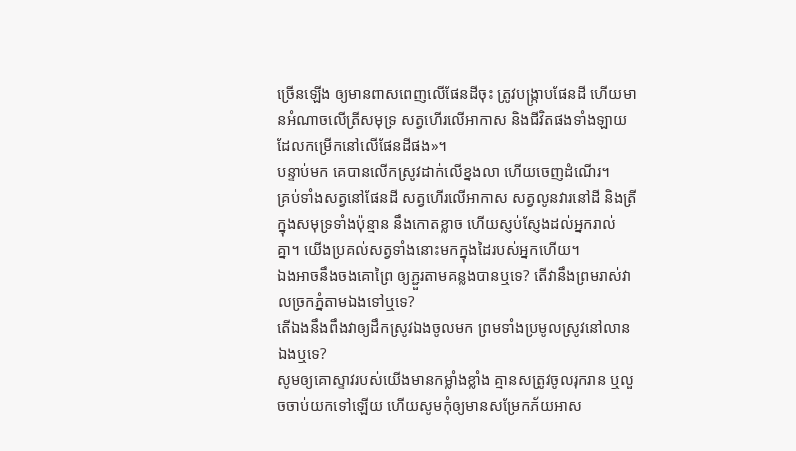ច្រើនឡើង ឲ្យមានពាសពេញលើផែនដីចុះ ត្រូវបង្ក្រាបផែនដី ហើយមានអំណាចលើត្រីសមុទ្រ សត្វហើរលើអាកាស និងជីវិតផងទាំងឡាយដែលកម្រើកនៅលើផែនដីផង»។
បន្ទាប់មក គេបានលើកស្រូវដាក់លើខ្នងលា ហើយចេញដំណើរ។
គ្រប់ទាំងសត្វនៅផែនដី សត្វហើរលើអាកាស សត្វលូនវារនៅដី និងត្រីក្នុងសមុទ្រទាំងប៉ុន្មាន នឹងកោតខ្លាច ហើយស្ញប់ស្ញែងដល់អ្នករាល់គ្នា។ យើងប្រគល់សត្វទាំងនោះមកក្នុងដៃរបស់អ្នកហើយ។
ឯងអាចនឹងចងគោព្រៃ ឲ្យភ្ជួរតាមគន្លងបានឬទេ? តើវានឹងព្រមរាស់វាលច្រកភ្នំតាមឯងទៅឬទេ?
តើឯងនឹងពឹងវាឲ្យដឹកស្រូវឯងចូលមក ព្រមទាំងប្រមូលស្រូវនៅលានឯងឬទេ?
សូមឲ្យគោស្ទាវរបស់យើងមានកម្លាំងខ្លាំង គ្មានសត្រូវចូលរុករាន ឬលួចចាប់យកទៅឡើយ ហើយសូមកុំឲ្យមានសម្រែកភ័យអាស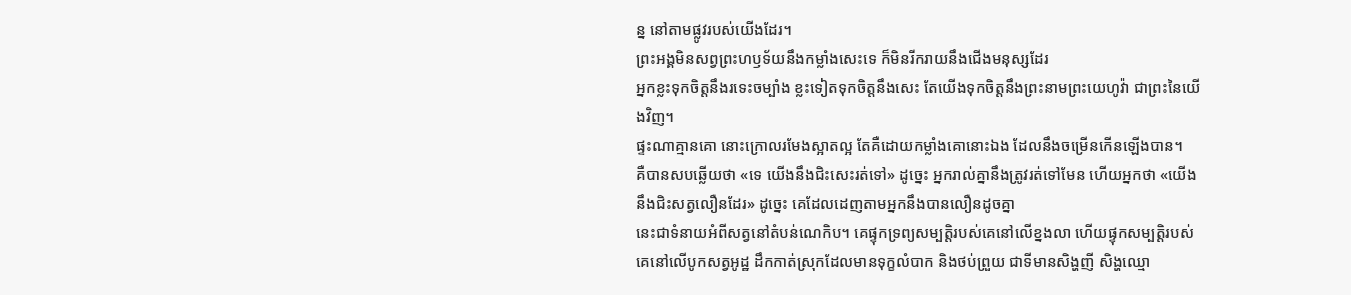ន្ន នៅតាមផ្លូវរបស់យើងដែរ។
ព្រះអង្គមិនសព្វព្រះហឫទ័យនឹងកម្លាំងសេះទេ ក៏មិនរីករាយនឹងជើងមនុស្សដែរ
អ្នកខ្លះទុកចិត្តនឹងរទេះចម្បាំង ខ្លះទៀតទុកចិត្តនឹងសេះ តែយើងទុកចិត្តនឹងព្រះនាមព្រះយេហូវ៉ា ជាព្រះនៃយើងវិញ។
ផ្ទះណាគ្មានគោ នោះក្រោលរមែងស្អាតល្អ តែគឺដោយកម្លាំងគោនោះឯង ដែលនឹងចម្រើនកើនឡើងបាន។
គឺបានសបឆ្លើយថា «ទេ យើងនឹងជិះសេះរត់ទៅ» ដូច្នេះ អ្នករាល់គ្នានឹងត្រូវរត់ទៅមែន ហើយអ្នកថា «យើងនឹងជិះសត្វលឿនដែរ» ដូច្នេះ គេដែលដេញតាមអ្នកនឹងបានលឿនដូចគ្នា
នេះជាទំនាយអំពីសត្វនៅតំបន់ណេកិប។ គេផ្ទុកទ្រព្យសម្បត្តិរបស់គេនៅលើខ្នងលា ហើយផ្ទុកសម្បត្តិរបស់គេនៅលើបូកសត្វអូដ្ឋ ដឹកកាត់ស្រុកដែលមានទុក្ខលំបាក និងថប់ព្រួយ ជាទីមានសិង្ហញី សិង្ហឈ្មោ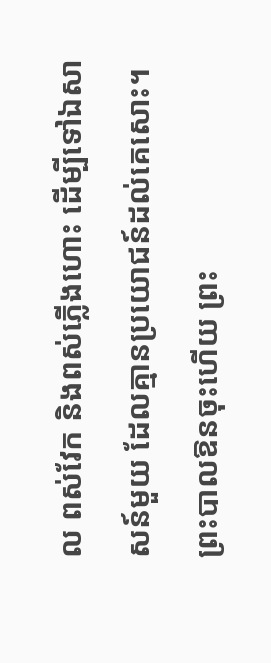ល ពស់វែក និងពស់ភ្លើងហោះ ដើម្បីទៅឯសាសន៍មួយ ដែលគ្មានប្រយោជន៍ដល់គេសោះ។
ព្រះបាលឱនចុះហើយ ព្រះ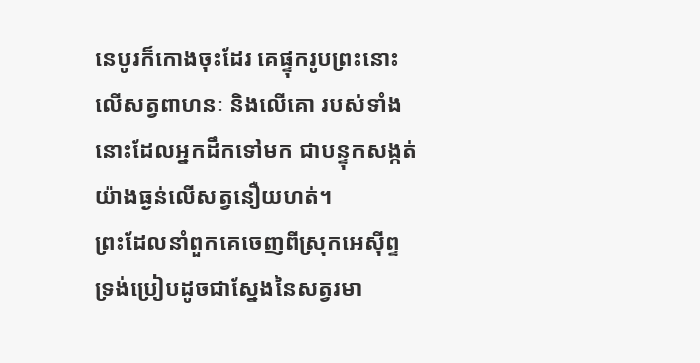នេបូរក៏កោងចុះដែរ គេផ្ទុករូបព្រះនោះលើសត្វពាហនៈ និងលើគោ របស់ទាំងនោះដែលអ្នកដឹកទៅមក ជាបន្ទុកសង្កត់យ៉ាងធ្ងន់លើសត្វនឿយហត់។
ព្រះដែលនាំពួកគេចេញពីស្រុកអេស៊ីព្ទ ទ្រង់ប្រៀបដូចជាស្នែងនៃសត្វរមា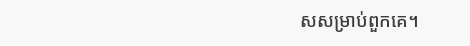សសម្រាប់ពួកគេ។